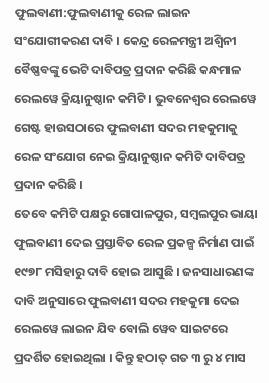ଫୁଲବାଣୀ:ଫୁଲବାଣୀକୁ ରେଳ ଲାଇନ ସଂଯୋଗୀକରଣ ଦାବି । କେନ୍ଦ୍ର ରେଳମନ୍ତ୍ରୀ ଅଶ୍ଵିନୀ ବୈଷ୍ଣବଙ୍କୁ ଭେଟି ଦାବିପତ୍ର ପ୍ରଦାନ କରିଛି କନ୍ଧମାଳ ରେଲୱେ କ୍ରିୟାନୁଷ୍ଠାନ କମିଟି । ଭୁବନେଶ୍ୱର ରେଲୱେ ଗେଷ୍ଟ ହାଉସଠାରେ ଫୁଲବାଣୀ ସଦର ମହକୁମାକୁ ରେଳ ସଂଯୋଗ ନେଇ କ୍ରିୟାନୁଷ୍ଠାନ କମିଟି ଦାବିପତ୍ର ପ୍ରଦାନ କରିଛି ।
ତେବେ କମିଟି ପକ୍ଷରୁ ଗୋପାଳପୁର, ସମ୍ବଲପୁର ଭାୟା ଫୁଲବାଣୀ ଦେଇ ପ୍ରସ୍ତାବିତ ରେଳ ପ୍ରକଳ୍ପ ନିର୍ମାଣ ପାଇଁ ୧୯୭୮ ମସିହାରୁ ଦାବି ହୋଇ ଆସୁଛି । ଜନସାଧାରଣଙ୍କ ଦାବି ଅନୁସାରେ ଫୁଲବାଣୀ ସଦର ମହକୁମା ଦେଇ ରେଲୱେ ଲାଇନ ଯିବ ବୋଲି ୱେବ ସାଇଟରେ ପ୍ରଦର୍ଶିତ ହୋଇଥିଲା । କିନ୍ତୁ ହଠାତ୍ ଗତ ୩ ରୁ ୪ ମାସ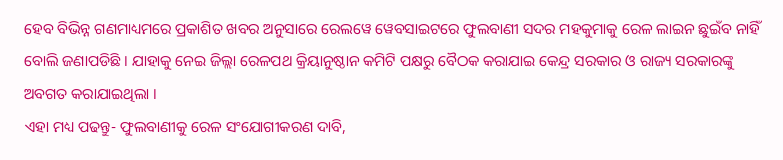ହେବ ବିଭିନ୍ନ ଗଣମାଧ୍ୟମରେ ପ୍ରକାଶିତ ଖବର ଅନୁସାରେ ରେଲୱେ ୱେବସାଇଟରେ ଫୁଲବାଣୀ ସଦର ମହକୁମାକୁ ରେଳ ଲାଇନ ଛୁଇଁବ ନାହିଁ ବୋଲି ଜଣାପଡିଛି । ଯାହାକୁ ନେଇ ଜିଲ୍ଲା ରେଳପଥ କ୍ରିୟାନୁଷ୍ଠାନ କମିଟି ପକ୍ଷରୁ ବୈଠକ କରାଯାଇ କେନ୍ଦ୍ର ସରକାର ଓ ରାଜ୍ୟ ସରକାରଙ୍କୁ ଅବଗତ କରାଯାଇଥିଲା ।
ଏହା ମଧ୍ୟ ପଢନ୍ତୁ- ଫୁଲବାଣୀକୁ ରେଳ ସଂଯୋଗୀକରଣ ଦାବି,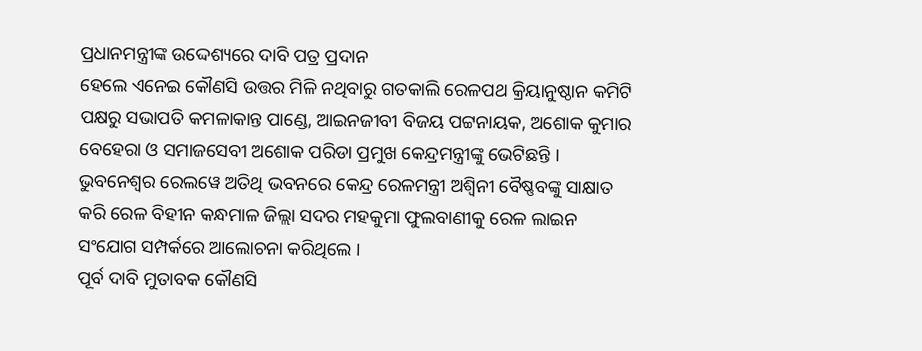ପ୍ରଧାନମନ୍ତ୍ରୀଙ୍କ ଉଦ୍ଦେଶ୍ୟରେ ଦାବି ପତ୍ର ପ୍ରଦାନ
ହେଲେ ଏନେଇ କୌଣସି ଉତ୍ତର ମିଳି ନଥିବାରୁ ଗତକାଲି ରେଳପଥ କ୍ରିୟାନୁଷ୍ଠାନ କମିଟି ପକ୍ଷରୁ ସଭାପତି କମଳାକାନ୍ତ ପାଣ୍ଡେ, ଆଇନଜୀବୀ ବିଜୟ ପଟ୍ଟନାୟକ, ଅଶୋକ କୁମାର ବେହେରା ଓ ସମାଜସେବୀ ଅଶୋକ ପରିଡା ପ୍ରମୁଖ କେନ୍ଦ୍ରମନ୍ତ୍ରୀଙ୍କୁ ଭେଟିଛନ୍ତି । ଭୁବନେଶ୍ୱର ରେଲୱେ ଅତିଥି ଭବନରେ କେନ୍ଦ୍ର ରେଳମନ୍ତ୍ରୀ ଅଶ୍ୱିନୀ ବୈଷ୍ଣବଙ୍କୁ ସାକ୍ଷାତ କରି ରେଳ ବିହୀନ କନ୍ଧମାଳ ଜିଲ୍ଲା ସଦର ମହକୁମା ଫୁଲବାଣୀକୁ ରେଳ ଲାଇନ ସଂଯୋଗ ସମ୍ପର୍କରେ ଆଲୋଚନା କରିଥିଲେ ।
ପୂର୍ବ ଦାବି ମୁତାବକ କୌଣସି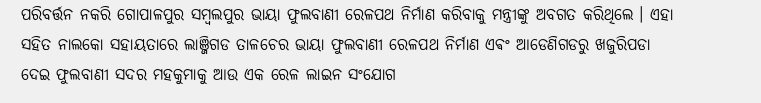ପରିବର୍ତ୍ତନ ନକରି ଗୋପାଳପୁର ସମ୍ବଲପୁର ଭାୟା ଫୁଲବାଣୀ ରେଳପଥ ନିର୍ମାଣ କରିବାକୁ ମନ୍ତ୍ରୀଙ୍କୁ ଅବଗତ କରିଥିଲେ । ଏହା ସହିତ ନାଲକୋ ସହାୟତାରେ ଲାଞ୍ଜିଗଡ ତାଳଚେର ଭାୟା ଫୁଲବାଣୀ ରେଳପଥ ନିର୍ମାଣ ଏଵଂ ଆଡେଣିଗଡରୁ ଖଜୁରିପଡା ଦେଇ ଫୁଲବାଣୀ ସଦର ମହକୁମାକୁ ଆଉ ଏକ ରେଳ ଲାଇନ ସଂଯୋଗ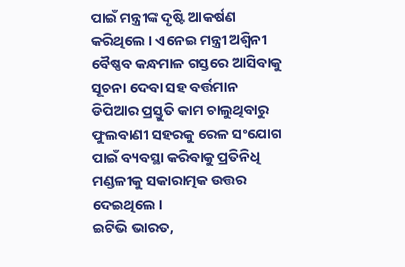ପାଇଁ ମନ୍ତ୍ରୀଙ୍କ ଦୃଷ୍ଟି ଆକର୍ଷଣ କରିଥିଲେ । ଏନେଇ ମନ୍ତ୍ରୀ ଅଶ୍ବିନୀ ବୈଷ୍ଣବ କନ୍ଧମାଳ ଗସ୍ତରେ ଆସିବାକୁ ସୂଚନା ଦେବା ସହ ବର୍ତ୍ତମାନ ଡିପିଆର ପ୍ରସ୍ତୁତି କାମ ଚାଲୁଥିବାରୁ ଫୁଲବାଣୀ ସହରକୁ ରେଳ ସଂଯୋଗ ପାଇଁ ବ୍ୟବସ୍ଥା କରିବାକୁ ପ୍ରତିନିଧି ମଣ୍ଡଳୀକୁ ସକାରାତ୍ମକ ଉତ୍ତର ଦେଇଥିଲେ ।
ଇଟିଭି ଭାରତ,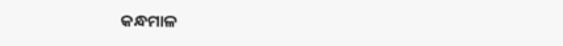କନ୍ଧମାଳ